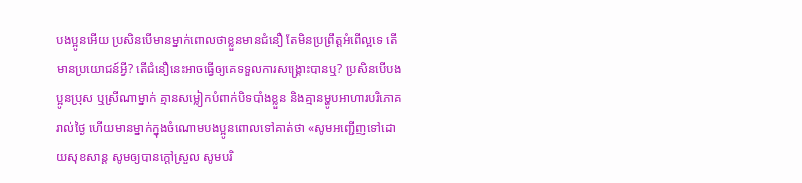បងប្អូនអើយ ប្រសិនបើមានម្នាក់ពោលថាខ្លួនមានជំនឿ តែមិនប្រព្រឹត្តអំពើល្អទេ តើមានប្រយោជន៍អ្វី? តើជំនឿនេះអាចធ្វើឲ្យគេទទួលការសង្គ្រោះបានឬ? ប្រសិនបើបងប្អូនប្រុស ឬស្រីណាម្នាក់ គ្មានសម្លៀកបំពាក់បិទបាំងខ្លួន និងគ្មានម្ហូបអាហារបរិភោគរាល់ថ្ងៃ ហើយមានម្នាក់ក្នុងចំណោមបងប្អូនពោលទៅគាត់ថា «សូមអញ្ជើញទៅដោយសុខសាន្ត សូមឲ្យបានក្ដៅស្រួល សូមបរិ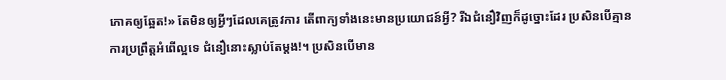ភោគឲ្យឆ្អែត!» តែមិនឲ្យអ្វីៗដែលគេត្រូវការ តើពាក្យទាំងនេះមានប្រយោជន៍អ្វី? រីឯជំនឿវិញក៏ដូច្នោះដែរ ប្រសិនបើគ្មានការប្រព្រឹត្តអំពើល្អទេ ជំនឿនោះស្លាប់តែម្ដង!។ ប្រសិនបើមាន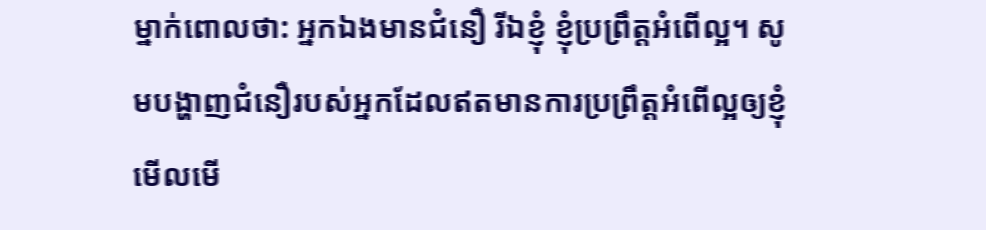ម្នាក់ពោលថា: អ្នកឯងមានជំនឿ រីឯខ្ញុំ ខ្ញុំប្រព្រឹត្តអំពើល្អ។ សូមបង្ហាញជំនឿរបស់អ្នកដែលឥតមានការប្រព្រឹត្តអំពើល្អឲ្យខ្ញុំមើលមើ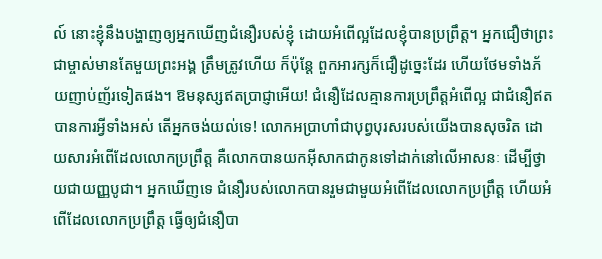ល៍ នោះខ្ញុំនឹងបង្ហាញឲ្យអ្នកឃើញជំនឿរបស់ខ្ញុំ ដោយអំពើល្អដែលខ្ញុំបានប្រព្រឹត្ត។ អ្នកជឿថាព្រះជាម្ចាស់មានតែមួយព្រះអង្គ ត្រឹមត្រូវហើយ ក៏ប៉ុន្តែ ពួកអារក្សក៏ជឿដូច្នេះដែរ ហើយថែមទាំងភ័យញាប់ញ័រទៀតផង។ ឱមនុស្សឥតប្រាជ្ញាអើយ! ជំនឿដែលគ្មានការប្រព្រឹត្តអំពើល្អ ជាជំនឿឥតបានការអ្វីទាំងអស់ តើអ្នកចង់យល់ទេ! លោកអប្រាហាំជាបុព្វបុរសរបស់យើងបានសុចរិត ដោយសារអំពើដែលលោកប្រព្រឹត្ត គឺលោកបានយកអ៊ីសាកជាកូនទៅដាក់នៅលើអាសនៈ ដើម្បីថ្វាយជាយញ្ញបូជា។ អ្នកឃើញទេ ជំនឿរបស់លោកបានរួមជាមួយអំពើដែលលោកប្រព្រឹត្ត ហើយអំពើដែលលោកប្រព្រឹត្ត ធ្វើឲ្យជំនឿបា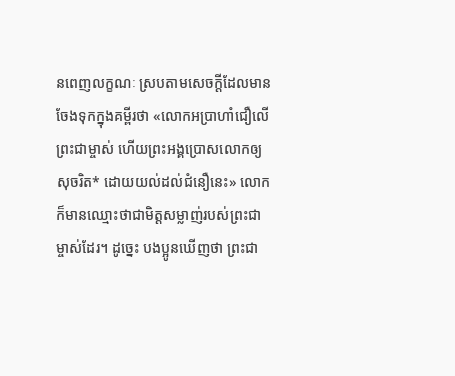នពេញលក្ខណៈ ស្របតាមសេចក្ដីដែលមានចែងទុកក្នុងគម្ពីរថា «លោកអប្រាហាំជឿលើព្រះជាម្ចាស់ ហើយព្រះអង្គប្រោសលោកឲ្យសុចរិត* ដោយយល់ដល់ជំនឿនេះ» លោកក៏មានឈ្មោះថាជាមិត្តសម្លាញ់របស់ព្រះជាម្ចាស់ដែរ។ ដូច្នេះ បងប្អូនឃើញថា ព្រះជា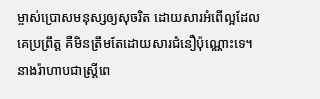ម្ចាស់ប្រោសមនុស្សឲ្យសុចរិត ដោយសារអំពើល្អដែលគេប្រព្រឹត្ត គឺមិនត្រឹមតែដោយសារជំនឿប៉ុណ្ណោះទេ។ នាងរ៉ាហាបជាស្ត្រីពេ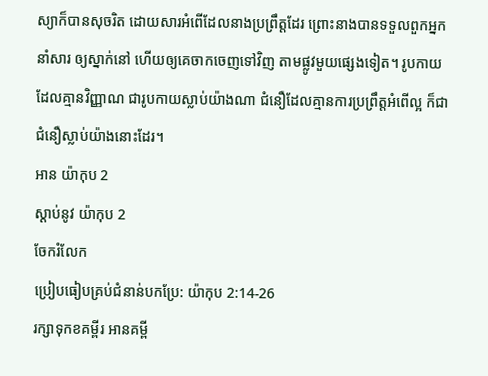ស្យាក៏បានសុចរិត ដោយសារអំពើដែលនាងប្រព្រឹត្តដែរ ព្រោះនាងបានទទួលពួកអ្នកនាំសារ ឲ្យស្នាក់នៅ ហើយឲ្យគេចាកចេញទៅវិញ តាមផ្លូវមួយផ្សេងទៀត។ រូបកាយដែលគ្មានវិញ្ញាណ ជារូបកាយស្លាប់យ៉ាងណា ជំនឿដែលគ្មានការប្រព្រឹត្តអំពើល្អ ក៏ជាជំនឿស្លាប់យ៉ាងនោះដែរ។
អាន យ៉ាកុប 2
ស្ដាប់នូវ យ៉ាកុប 2
ចែករំលែក
ប្រៀបធៀបគ្រប់ជំនាន់បកប្រែ: យ៉ាកុប 2:14-26
រក្សាទុកខគម្ពីរ អានគម្ពី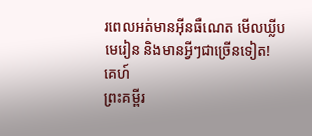រពេលអត់មានអ៊ីនធឺណេត មើលឃ្លីបមេរៀន និងមានអ្វីៗជាច្រើនទៀត!
គេហ៍
ព្រះគម្ពីរ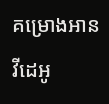គម្រោងអាន
វីដេអូ